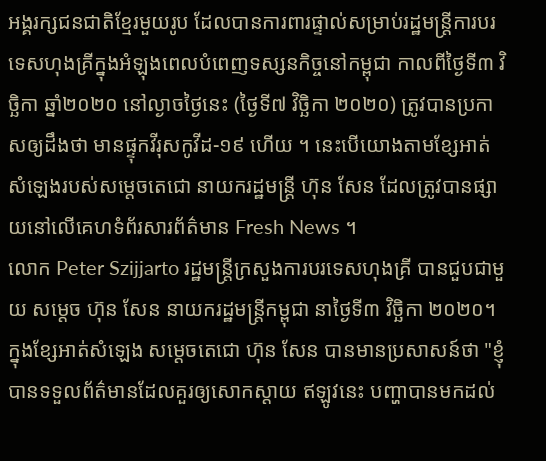អង្គរក្សជនជាតិខ្មែរមួយរូប ដែលបានការពារផ្ទាល់សម្រាប់រដ្ឋមន្ត្រីការបរទេសហុងគ្រីក្នុងអំឡុងពេលបំពេញទស្សនកិច្ចនៅកម្ពុជា កាលពីថ្ងៃទី៣ វិច្ឆិកា ឆ្នាំ២០២០ នៅល្ងាចថ្ងៃនេះ (ថ្ងៃទី៧ វិច្ឆិកា ២០២០) ត្រូវបានប្រកាសឲ្យដឹងថា មានផ្ទុកវីរុសកូវីដ-១៩ ហើយ ។ នេះបើយោងតាមខ្សែអាត់សំឡេងរបស់សម្ដេចតេជោ នាយករដ្ឋមន្ត្រី ហ៊ុន សែន ដែលត្រូវបានផ្សាយនៅលើគេហទំព័រសារព័ត៌មាន Fresh News ។
លោក Peter Szijjarto រដ្ឋមន្ត្រីក្រសួងការបរទេសហុងគ្រី បានជួបជាមួយ សម្តេច ហ៊ុន សែន នាយករដ្ឋមន្ត្រីកម្ពុជា នាថ្ងៃទី៣ វិច្ឆិកា ២០២០។
ក្នុងខ្សែអាត់សំឡេង សម្ដេចតេជោ ហ៊ុន សែន បានមានប្រសាសន៍ថា "ខ្ញុំបានទទួលព័ត៌មានដែលគួរឲ្យសោកស្ដាយ ឥឡូវនេះ បញ្ហាបានមកដល់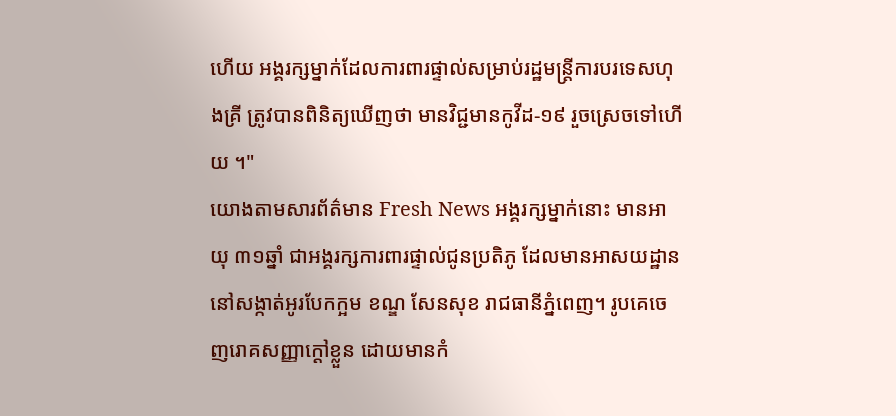ហើយ អង្គរក្សម្នាក់ដែលការពារផ្ទាល់សម្រាប់រដ្ឋមន្ត្រីការបរទេសហុងគ្រី ត្រូវបានពិនិត្យឃើញថា មានវិជ្ជមានកូវីដ-១៩ រួចស្រេចទៅហើយ ។"
យោងតាមសារព័ត៌មាន Fresh News អង្គរក្សម្នាក់នោះ មានអាយុ ៣១ឆ្នាំ ជាអង្គរក្សការពារផ្ទាល់ជូនប្រតិភូ ដែលមានអាសយដ្ឋាននៅសង្កាត់អូរបែកក្អម ខណ្ឌ សែនសុខ រាជធានីភំ្នពេញ។ រូបគេចេញរោគសញ្ញាក្តៅខ្លួន ដោយមានកំ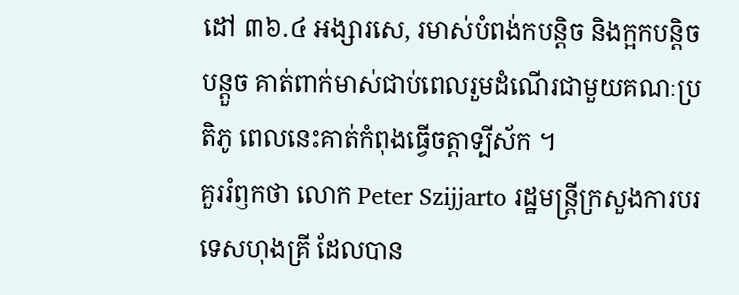ដៅ ៣៦.៤ អង្សារសេ, រមាស់បំពង់កបន្តិច និងក្អកបន្តិចបន្តួច គាត់ពាក់មាស់ជាប់ពេលរួមដំណើរជាមួយគណៈប្រតិភូ ពេលនេះគាត់កំពុងធ្វើចត្តាទ្បីស័ក ។
គួររំឭកថា លោក Peter Szijjarto រដ្ឋមន្ត្រីក្រសួងការបរទេសហុងគ្រី ដែលបាន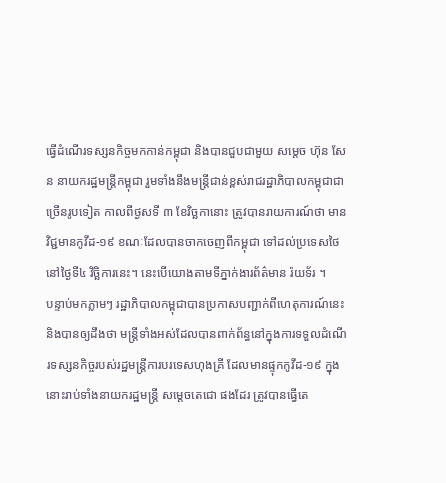ធ្វើដំណើរទស្សនកិច្ចមកកាន់កម្ពុជា និងបានជួបជាមួយ សម្តេច ហ៊ុន សែន នាយករដ្ឋមន្ត្រីកម្ពុជា រួមទាំងនឹងមន្ត្រីជាន់ខ្ពស់រាជរដ្ឋាភិបាលកម្ពុជាជាច្រើនរូបទៀត កាលពីថ្ងសទី ៣ ខែវិច្ឆកានោះ ត្រូវបានរាយការណ៍ថា មានវិជ្ជមានកូវីដ-១៩ ខណៈដែលបានចាកចេញពីកម្ពុជា ទៅដល់ប្រទេសថៃ នៅថ្ងៃទី៤ វិច្ឆិការនេះ។ នេះបើយោងតាមទីភ្នាក់ងារព័ត៌មាន រ៉យទ័រ ។
បន្ទាប់មកភ្លាមៗ រដ្ឋាភិបាលកម្ពុជាបានប្រកាសបញ្ជាក់ពីហេតុការណ៍នេះ និងបានឲ្យដឹងថា មន្ត្រីទាំងអស់ដែលបានពាក់ព័ន្ធនៅក្នុងការទទួលដំណើរទស្សនកិច្ចរបស់រដ្ឋមន្ត្រីការបរទេសហុងគ្រី ដែលមានផ្ទុកកូវីដ-១៩ ក្នុងនោះរាប់ទាំងនាយករដ្ឋមន្ត្រី សម្ដេចតេជោ ផងដែរ ត្រូវបានធ្វើតេ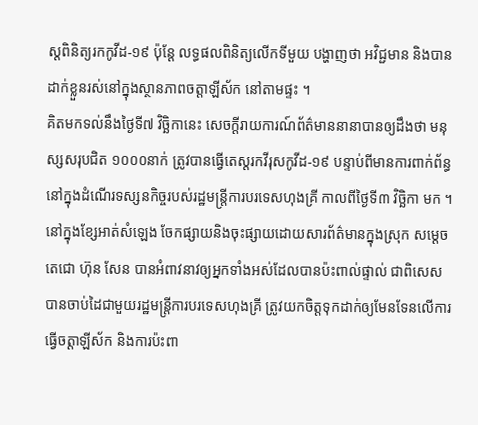ស្តពិនិត្យរកកូវីដ-១៩ ប៉ុន្តែ លទ្ធផលពិនិត្យលើកទីមួយ បង្ហាញថា អវិជ្ជមាន និងបានដាក់ខ្លួនរស់នៅក្នុងស្ថានភាពចត្តាឡីស័ក នៅតាមផ្ទះ ។
គិតមកទល់នឹងថ្ងៃទី៧ វិច្ឆិកានេះ សេចក្ដីរាយការណ៍ព័ត៌មាននានាបានឲ្យដឹងថា មនុស្សសរុបជិត ១០០០នាក់ ត្រូវបានធ្វើតេស្តរកវីរុសកូវីដ-១៩ បន្ទាប់ពីមានការពាក់ព័ន្ធនៅក្នុងដំណើរទស្សនកិច្ចរបស់រដ្ឋមន្ត្រីការបរទេសហុងគ្រី កាលពីថ្ងៃទី៣ វិច្ឆិកា មក ។
នៅក្នុងខ្សែអាត់សំឡេង ចែកផ្សាយនិងចុះផ្សាយដោយសារព័ត៌មានក្នុងស្រុក សម្ដេចតេជោ ហ៊ុន សែន បានអំពាវនាវឲ្យអ្នកទាំងអស់ដែលបានប៉ះពាល់ផ្ទាល់ ជាពិសេស បានចាប់ដៃជាមួយរដ្ឋមន្ត្រីការបរទេសហុងគ្រី ត្រូវយកចិត្តទុកដាក់ឲ្យមែនទែនលើការធ្វើចត្តាឡីស័ក និងការប៉ះពា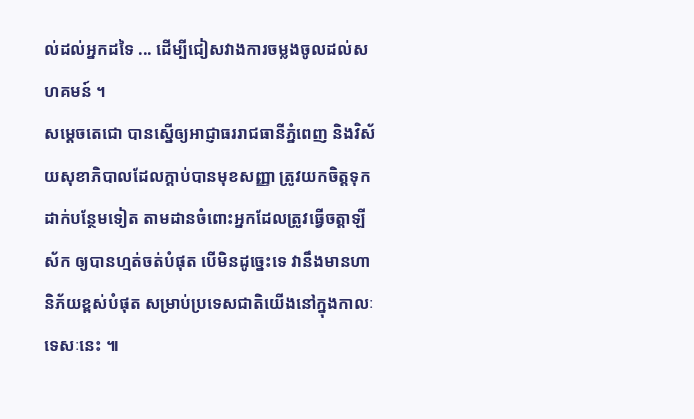ល់ដល់អ្នកដទៃ ... ដើម្បីជៀសវាងការចម្លងចូលដល់សហគមន៍ ។
សម្ដេចតេជោ បានស្នើឲ្យអាជ្ញាធររាជធានីភ្នំពេញ និងវិស័យសុខាភិបាលដែលក្ដាប់បានមុខសញ្ញា ត្រូវយកចិត្តទុកដាក់បន្ថែមទៀត តាមដានចំពោះអ្នកដែលត្រូវធ្វើចត្តាឡីស័ក ឲ្យបានហ្មត់ចត់បំផុត បើមិនដូច្នេះទេ វានឹងមានហានិភ័យខ្ពស់បំផុត សម្រាប់ប្រទេសជាតិយើងនៅក្នុងកាលៈទេសៈនេះ ៕